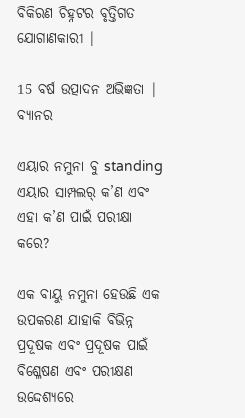ବିକିରଣ ଚିହ୍ନଟର ବୃତ୍ତିଗତ ଯୋଗାଣକାରୀ |

15 ବର୍ଷ ଉତ୍ପାଦନ ଅଭିଜ୍ଞତା |
ବ୍ୟାନର

ଏୟାର ନମୁନା ବୁ standing ଏୟାର ସାମ୍ପଲର୍ କ’ଣ ଏବଂ ଏହା କ’ଣ ପାଇଁ ପରୀକ୍ଷା କରେ?

ଏକ ବାୟୁ ନମୁନା ହେଉଛି ଏକ ଉପକରଣ ଯାହାକି ବିଭିନ୍ନ ପ୍ରଦୂଷକ ଏବଂ ପ୍ରଦୂଷକ ପାଇଁ ବିଶ୍ଳେଷଣ ଏବଂ ପରୀକ୍ଷଣ ଉଦ୍ଦେଶ୍ୟରେ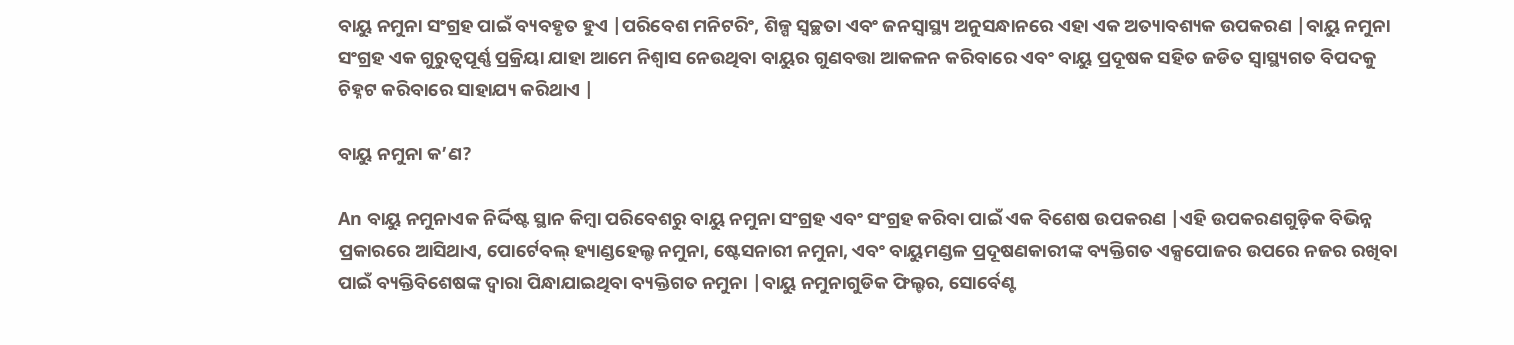ବାୟୁ ନମୁନା ସଂଗ୍ରହ ପାଇଁ ବ୍ୟବହୃତ ହୁଏ |ପରିବେଶ ମନିଟରିଂ, ଶିଳ୍ପ ସ୍ୱଚ୍ଛତା ଏବଂ ଜନସ୍ୱାସ୍ଥ୍ୟ ଅନୁସନ୍ଧାନରେ ଏହା ଏକ ଅତ୍ୟାବଶ୍ୟକ ଉପକରଣ |ବାୟୁ ନମୁନା ସଂଗ୍ରହ ଏକ ଗୁରୁତ୍ୱପୂର୍ଣ୍ଣ ପ୍ରକ୍ରିୟା ଯାହା ଆମେ ନିଶ୍ୱାସ ନେଉଥିବା ବାୟୁର ଗୁଣବତ୍ତା ଆକଳନ କରିବାରେ ଏବଂ ବାୟୁ ପ୍ରଦୂଷକ ସହିତ ଜଡିତ ସ୍ୱାସ୍ଥ୍ୟଗତ ବିପଦକୁ ଚିହ୍ନଟ କରିବାରେ ସାହାଯ୍ୟ କରିଥାଏ |

ବାୟୁ ନମୁନା କ’ଣ?

An ବାୟୁ ନମୁନାଏକ ନିର୍ଦ୍ଦିଷ୍ଟ ସ୍ଥାନ କିମ୍ବା ପରିବେଶରୁ ବାୟୁ ନମୁନା ସଂଗ୍ରହ ଏବଂ ସଂଗ୍ରହ କରିବା ପାଇଁ ଏକ ବିଶେଷ ଉପକରଣ |ଏହି ଉପକରଣଗୁଡ଼ିକ ବିଭିନ୍ନ ପ୍ରକାରରେ ଆସିଥାଏ, ପୋର୍ଟେବଲ୍ ହ୍ୟାଣ୍ଡହେଲ୍ଡ ନମୁନା, ଷ୍ଟେସନାରୀ ନମୁନା, ଏବଂ ବାୟୁମଣ୍ଡଳ ପ୍ରଦୂଷଣକାରୀଙ୍କ ବ୍ୟକ୍ତିଗତ ଏକ୍ସପୋଜର ଉପରେ ନଜର ରଖିବା ପାଇଁ ବ୍ୟକ୍ତିବିଶେଷଙ୍କ ଦ୍ୱାରା ପିନ୍ଧାଯାଇଥିବା ବ୍ୟକ୍ତିଗତ ନମୁନା |ବାୟୁ ନମୁନାଗୁଡିକ ଫିଲ୍ଟର, ସୋର୍ବେଣ୍ଟ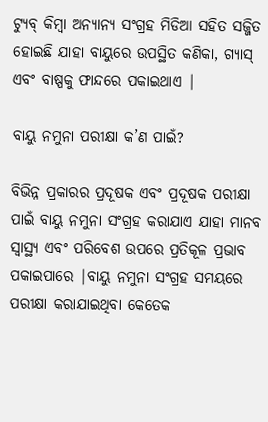ଟ୍ୟୁବ୍ କିମ୍ବା ଅନ୍ୟାନ୍ୟ ସଂଗ୍ରହ ମିଡିଆ ସହିତ ସଜ୍ଜିତ ହୋଇଛି ଯାହା ବାୟୁରେ ଉପସ୍ଥିତ କଣିକା, ଗ୍ୟାସ୍ ଏବଂ ବାଷ୍ପକୁ ଫାନ୍ଦରେ ପକାଇଥାଏ |

ବାୟୁ ନମୁନା ପରୀକ୍ଷା କ’ଣ ପାଇଁ?

ବିଭିନ୍ନ ପ୍ରକାରର ପ୍ରଦୂଷକ ଏବଂ ପ୍ରଦୂଷକ ପରୀକ୍ଷା ପାଇଁ ବାୟୁ ନମୁନା ସଂଗ୍ରହ କରାଯାଏ ଯାହା ମାନବ ସ୍ୱାସ୍ଥ୍ୟ ଏବଂ ପରିବେଶ ଉପରେ ପ୍ରତିକୂଳ ପ୍ରଭାବ ପକାଇପାରେ |ବାୟୁ ନମୁନା ସଂଗ୍ରହ ସମୟରେ ପରୀକ୍ଷା କରାଯାଇଥିବା କେତେକ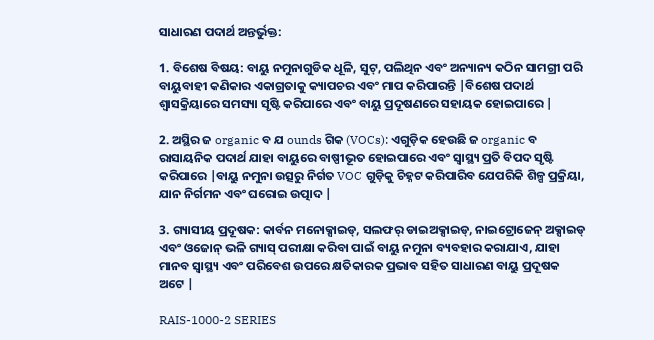ସାଧାରଣ ପଦାର୍ଥ ଅନ୍ତର୍ଭୁକ୍ତ:

1. ବିଶେଷ ବିଷୟ: ବାୟୁ ନମୁନାଗୁଡିକ ଧୂଳି, ସୁଟ୍, ପଲିଥିନ ଏବଂ ଅନ୍ୟାନ୍ୟ କଠିନ ସାମଗ୍ରୀ ପରି ବାୟୁବାହୀ କଣିକାର ଏକାଗ୍ରତାକୁ କ୍ୟାପଚର ଏବଂ ମାପ କରିପାରନ୍ତି |ବିଶେଷ ପଦାର୍ଥ ଶ୍ୱାସକ୍ରିୟାରେ ସମସ୍ୟା ସୃଷ୍ଟି କରିପାରେ ଏବଂ ବାୟୁ ପ୍ରଦୂଷଣରେ ସହାୟକ ହୋଇପାରେ |

2. ଅସ୍ଥିର ଜ organic ବ ଯ ounds ଗିକ (VOCs): ଏଗୁଡ଼ିକ ହେଉଛି ଜ organic ବ ରାସାୟନିକ ପଦାର୍ଥ ଯାହା ବାୟୁରେ ବାଷ୍ପୀଭୂତ ହୋଇପାରେ ଏବଂ ସ୍ୱାସ୍ଥ୍ୟ ପ୍ରତି ବିପଦ ସୃଷ୍ଟି କରିପାରେ |ବାୟୁ ନମୁନା ଉତ୍ସରୁ ନିର୍ଗତ VOC ଗୁଡ଼ିକୁ ଚିହ୍ନଟ କରିପାରିବ ଯେପରିକି ଶିଳ୍ପ ପ୍ରକ୍ରିୟା, ଯାନ ନିର୍ଗମନ ଏବଂ ଘରୋଇ ଉତ୍ପାଦ |

3. ଗ୍ୟାସୀୟ ପ୍ରଦୂଷକ: କାର୍ବନ ମନୋକ୍ସାଇଡ୍, ସଲଫର୍ ଡାଇଅକ୍ସାଇଡ୍, ନାଇଟ୍ରୋଜେନ୍ ଅକ୍ସାଇଡ୍ ଏବଂ ଓଜୋନ୍ ଭଳି ଗ୍ୟାସ୍ ପରୀକ୍ଷା କରିବା ପାଇଁ ବାୟୁ ନମୁନା ବ୍ୟବହାର କରାଯାଏ, ଯାହା ମାନବ ସ୍ୱାସ୍ଥ୍ୟ ଏବଂ ପରିବେଶ ଉପରେ କ୍ଷତିକାରକ ପ୍ରଭାବ ସହିତ ସାଧାରଣ ବାୟୁ ପ୍ରଦୂଷକ ଅଟେ |

RAIS-1000-2 SERIES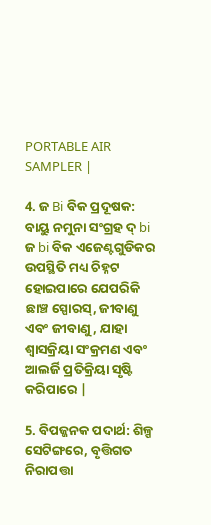PORTABLE AIR SAMPLER |

4. ଜ Bi ବିକ ପ୍ରଦୂଷକ: ବାୟୁ ନମୁନା ସଂଗ୍ରହ ଦ୍ bi ଜ bi ବିକ ଏଜେଣ୍ଟଗୁଡିକର ଉପସ୍ଥିତି ମଧ୍ୟ ଚିହ୍ନଟ ହୋଇପାରେ ଯେପରିକି ଛାଞ୍ଚ ସ୍ପୋରସ୍, ଜୀବାଣୁ ଏବଂ ଜୀବାଣୁ, ଯାହା ଶ୍ୱାସକ୍ରିୟା ସଂକ୍ରମଣ ଏବଂ ଆଲର୍ଜି ପ୍ରତିକ୍ରିୟା ସୃଷ୍ଟି କରିପାରେ |

5. ବିପଜ୍ଜନକ ପଦାର୍ଥ: ଶିଳ୍ପ ସେଟିଙ୍ଗରେ, ବୃତ୍ତିଗତ ନିରାପତ୍ତା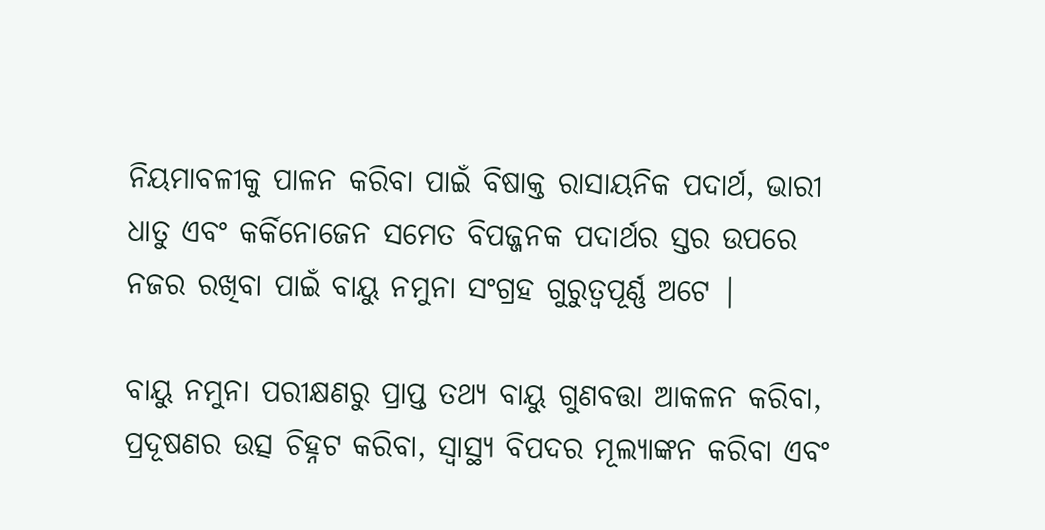ନିୟମାବଳୀକୁ ପାଳନ କରିବା ପାଇଁ ବିଷାକ୍ତ ରାସାୟନିକ ପଦାର୍ଥ, ଭାରୀ ଧାତୁ ଏବଂ କର୍କିନୋଜେନ ସମେତ ବିପଜ୍ଜନକ ପଦାର୍ଥର ସ୍ତର ଉପରେ ନଜର ରଖିବା ପାଇଁ ବାୟୁ ନମୁନା ସଂଗ୍ରହ ଗୁରୁତ୍ୱପୂର୍ଣ୍ଣ ଅଟେ |

ବାୟୁ ନମୁନା ପରୀକ୍ଷଣରୁ ପ୍ରାପ୍ତ ତଥ୍ୟ ବାୟୁ ଗୁଣବତ୍ତା ଆକଳନ କରିବା, ପ୍ରଦୂଷଣର ଉତ୍ସ ଚିହ୍ନଟ କରିବା, ସ୍ୱାସ୍ଥ୍ୟ ବିପଦର ମୂଲ୍ୟାଙ୍କନ କରିବା ଏବଂ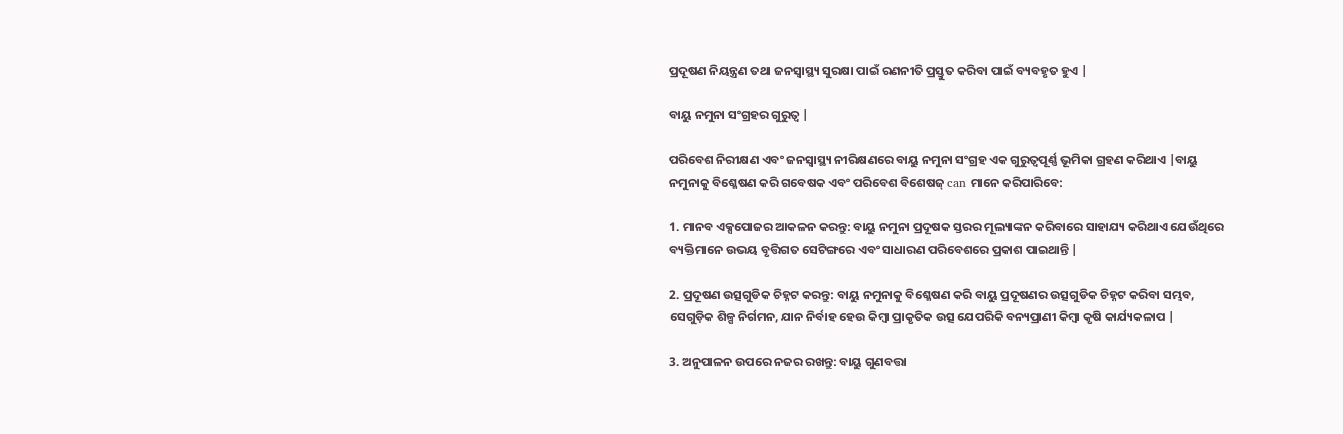ପ୍ରଦୂଷଣ ନିୟନ୍ତ୍ରଣ ତଥା ଜନସ୍ୱାସ୍ଥ୍ୟ ସୁରକ୍ଷା ପାଇଁ ରଣନୀତି ପ୍ରସ୍ତୁତ କରିବା ପାଇଁ ବ୍ୟବହୃତ ହୁଏ |

ବାୟୁ ନମୁନା ସଂଗ୍ରହର ଗୁରୁତ୍ୱ |

ପରିବେଶ ନିରୀକ୍ଷଣ ଏବଂ ଜନସ୍ୱାସ୍ଥ୍ୟ ନୀରିକ୍ଷଣରେ ବାୟୁ ନମୁନା ସଂଗ୍ରହ ଏକ ଗୁରୁତ୍ୱପୂର୍ଣ୍ଣ ଭୂମିକା ଗ୍ରହଣ କରିଥାଏ |ବାୟୁ ନମୁନାକୁ ବିଶ୍ଳେଷଣ କରି ଗବେଷକ ଏବଂ ପରିବେଶ ବିଶେଷଜ୍ can ମାନେ କରିପାରିବେ:

1. ମାନବ ଏକ୍ସପୋଜର ଆକଳନ କରନ୍ତୁ: ବାୟୁ ନମୁନା ପ୍ରଦୂଷକ ସ୍ତରର ମୂଲ୍ୟାଙ୍କନ କରିବାରେ ସାହାଯ୍ୟ କରିଥାଏ ଯେଉଁଥିରେ ବ୍ୟକ୍ତିମାନେ ଉଭୟ ବୃତ୍ତିଗତ ସେଟିଙ୍ଗରେ ଏବଂ ସାଧାରଣ ପରିବେଶରେ ପ୍ରକାଶ ପାଇଥାନ୍ତି |

2. ପ୍ରଦୂଷଣ ଉତ୍ସଗୁଡିକ ଚିହ୍ନଟ କରନ୍ତୁ: ବାୟୁ ନମୁନାକୁ ବିଶ୍ଳେଷଣ କରି ବାୟୁ ପ୍ରଦୂଷଣର ଉତ୍ସଗୁଡିକ ଚିହ୍ନଟ କରିବା ସମ୍ଭବ, ସେଗୁଡ଼ିକ ଶିଳ୍ପ ନିର୍ଗମନ, ଯାନ ନିର୍ବାହ ହେଉ କିମ୍ବା ପ୍ରାକୃତିକ ଉତ୍ସ ଯେପରିକି ବନ୍ୟପ୍ରାଣୀ କିମ୍ବା କୃଷି କାର୍ଯ୍ୟକଳାପ |

3. ଅନୁପାଳନ ଉପରେ ନଜର ରଖନ୍ତୁ: ବାୟୁ ଗୁଣବତ୍ତା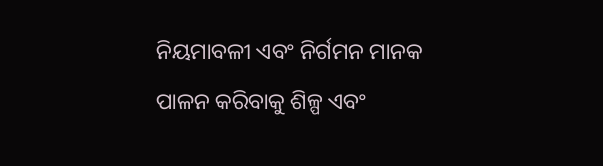ନିୟମାବଳୀ ଏବଂ ନିର୍ଗମନ ମାନକ ପାଳନ କରିବାକୁ ଶିଳ୍ପ ଏବଂ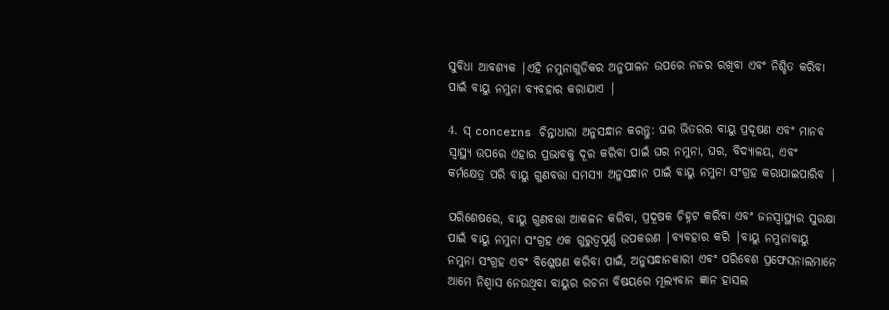ସୁବିଧା ଆବଶ୍ୟକ |ଏହି ନମୁନାଗୁଡିକର ଅନୁପାଳନ ଉପରେ ନଜର ରଖିବା ଏବଂ ନିଶ୍ଚିତ କରିବା ପାଇଁ ବାୟୁ ନମୁନା ବ୍ୟବହାର କରାଯାଏ |

4. ସ୍ concerns ଚିନ୍ତାଧାରା ଅନୁସନ୍ଧାନ କରନ୍ତୁ: ଘର ଭିତରର ବାୟୁ ପ୍ରଦୂଷଣ ଏବଂ ମାନବ ସ୍ୱାସ୍ଥ୍ୟ ଉପରେ ଏହାର ପ୍ରଭାବକୁ ଦୂର କରିବା ପାଇଁ ଘର ନମୁନା, ଘର, ବିଦ୍ୟାଳୟ, ଏବଂ କର୍ମକ୍ଷେତ୍ର ପରି ବାୟୁ ଗୁଣବତ୍ତା ସମସ୍ୟା ଅନୁସନ୍ଧାନ ପାଇଁ ବାୟୁ ନମୁନା ସଂଗ୍ରହ କରାଯାଇପାରିବ |

ପରିଶେଷରେ, ବାୟୁ ଗୁଣବତ୍ତା ଆକଳନ କରିବା, ପ୍ରଦୂଷକ ଚିହ୍ନଟ କରିବା ଏବଂ ଜନସ୍ୱାସ୍ଥ୍ୟର ସୁରକ୍ଷା ପାଇଁ ବାୟୁ ନମୁନା ସଂଗ୍ରହ ଏକ ଗୁରୁତ୍ୱପୂର୍ଣ୍ଣ ଉପକରଣ |ବ୍ୟବହାର କରି |ବାୟୁ ନମୁନାବାୟୁ ନମୁନା ସଂଗ୍ରହ ଏବଂ ବିଶ୍ଳେଷଣ କରିବା ପାଇଁ, ଅନୁସନ୍ଧାନକାରୀ ଏବଂ ପରିବେଶ ପ୍ରଫେସନାଲମାନେ ଆମେ ନିଶ୍ୱାସ ନେଉଥିବା ବାୟୁର ରଚନା ବିଷୟରେ ମୂଲ୍ୟବାନ ଜ୍ଞାନ ହାସଲ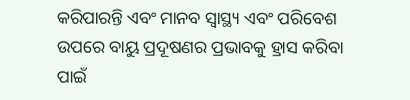କରିପାରନ୍ତି ଏବଂ ମାନବ ସ୍ୱାସ୍ଥ୍ୟ ଏବଂ ପରିବେଶ ଉପରେ ବାୟୁ ପ୍ରଦୂଷଣର ପ୍ରଭାବକୁ ହ୍ରାସ କରିବା ପାଇଁ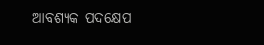ଆବଶ୍ୟକ ପଦକ୍ଷେପ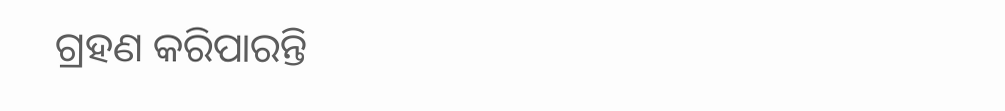ଗ୍ରହଣ କରିପାରନ୍ତି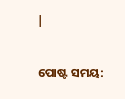|


ପୋଷ୍ଟ ସମୟ: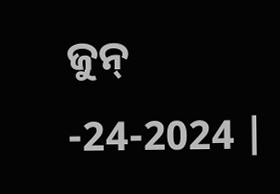ଜୁନ୍ -24-2024 |